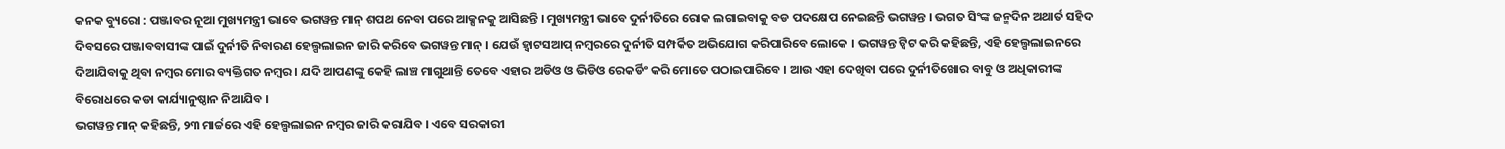କନକ ବ୍ୟୁରୋ : ପଞ୍ଜାବର ନୂଆ ମୁଖ୍ୟମନ୍ତ୍ରୀ ଭାବେ ଭଗୱନ୍ତ ମାନ୍ ଶପଥ ନେବା ପରେ ଆକ୍ସନକୁ ଆସିଛନ୍ତି । ମୁଖ୍ୟମନ୍ତ୍ରୀ ଭାବେ ଦୁର୍ନୀତିରେ ରୋକ ଲଗାଇବାକୁ ବଡ ପଦକ୍ଷେପ ନେଇଛନ୍ତି ଭଗୱନ୍ତ । ଭଗତ ସିଂଙ୍କ ଜନ୍ମଦିନ ଅଥାର୍ତ ସହିଦ ଦିବସରେ ପଞ୍ଜାବବାସୀଙ୍କ ପାଇଁ ଦୁର୍ନୀତି ନିବାରଣ ହେଲ୍ପଲାଇନ ଜାରି କରିବେ ଭଗୱନ୍ତ ମାନ୍ । ଯେଉଁ ହ୍ୱାଟସଆପ୍ ନମ୍ବରରେ ଦୁର୍ନୀତି ସମ୍ପର୍କିତ ଅଭିଯୋଗ କରିପାରିବେ ଲୋକେ । ଭଗୱନ୍ତ ଟ୍ୱିଟ କରି କହିଛନ୍ତି, ଏହି ହେଲ୍ପଲାଇନରେ ଦିଆଯିବାକୁ ଥିବା ନମ୍ବର ମୋର ବ୍ୟକ୍ତିଗତ ନମ୍ବର । ଯଦି ଆପଣଙ୍କୁ କେହି ଲାଞ୍ଚ ମାଗୁଥାନ୍ତି ତେବେ ଏହାର ଅଡିଓ ଓ ଭିଡିଓ ରେକର୍ଡିଂ କରି ମୋତେ ପଠାଇପାରିବେ । ଆଉ ଏହା ଦେଖିବା ପରେ ଦୁର୍ନୀତିଖୋର ବାବୁ ଓ ଅଧିକାରୀଙ୍କ ବିରୋଧରେ କଡା କାର୍ଯ୍ୟାନୁଷ୍ଠାନ ନିଆଯିବ ।
ଭଗୱନ୍ତ ମାନ୍ କହିଛନ୍ତି, ୨୩ ମାର୍ଚ୍ଚରେ ଏହି ହେଲ୍ପଲାଇନ ନମ୍ବର ଜାରି କରାଯିବ । ଏବେ ସରକାରୀ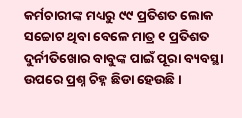କର୍ମଚାରୀଙ୍କ ମଧ୍ୟରୁ ୯୯ ପ୍ରତିଶତ ଲୋକ ସଚ୍ଚୋଟ ଥିବା ବେଳେ ମାତ୍ର ୧ ପ୍ରତିଶତ ଦୁର୍ନୀତିଖୋର ବାବୁଙ୍କ ପାଇଁ ପୂରା ବ୍ୟବସ୍ଥା ଉପରେ ପ୍ରଶ୍ନ ଚିହ୍ନ ଛିଡା ହେଉଛି ।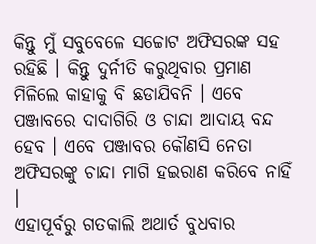କିନ୍ତୁ ମୁଁ ସବୁବେଳେ ସଚ୍ଚୋଟ ଅଫିସରଙ୍କ ସହ ରହିଛି । କିନ୍ତୁ ଦୁର୍ନୀତି କରୁଥିବାର ପ୍ରମାଣ ମିଳିଲେ କାହାକୁ ବି ଛଡାଯିବନି । ଏବେ ପଞ୍ଜାବରେ ଦାଦାଗିରି ଓ ଚାନ୍ଦା ଆଦାୟ ବନ୍ଦ ହେବ । ଏବେ ପଞ୍ଜାବର କୌଣସି ନେତା ଅଫିସରଙ୍କୁ ଚାନ୍ଦା ମାଗି ହଇରାଣ କରିବେ ନାହିଁ ।
ଏହାପୂର୍ବରୁ ଗତକାଲି ଅଥାର୍ତ ବୁଧବାର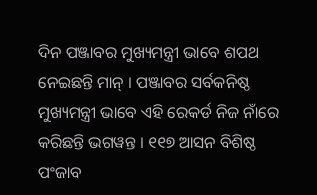ଦିନ ପଞ୍ଜାବର ମୁଖ୍ୟମନ୍ତ୍ରୀ ଭାବେ ଶପଥ ନେଇଛନ୍ତି ମାନ୍ । ପଞ୍ଜାବର ସର୍ବକନିଷ୍ଠ ମୁଖ୍ୟମନ୍ତ୍ରୀ ଭାବେ ଏହି ରେକର୍ଡ ନିଜ ନାଁରେ କରିଛନ୍ତି ଭଗୱନ୍ତ । ୧୧୭ ଆସନ ବିଶିଷ୍ଠ ପଂଜାବ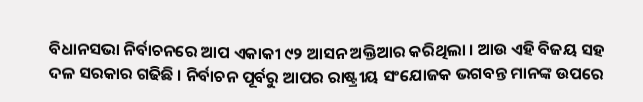ବିଧାନସଭା ନିର୍ବାଚନରେ ଆପ ଏକାକୀ ୯୨ ଆସନ ଅକ୍ତିଆର କରିଥିଲା । ଆଉ ଏହି ବିଜୟ ସହ ଦଳ ସରକାର ଗଢିଛି । ନିର୍ବାଚନ ପୂର୍ବରୁ ଆପର ରାଷ୍ଟ୍ରୀୟ ସଂଯୋଜକ ଭଗବନ୍ତ ମାନଙ୍କ ଉପରେ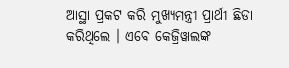ଆସ୍ଥା ପ୍ରକଟ କରି ମୁଖ୍ୟମନ୍ତ୍ରୀ ପ୍ରାର୍ଥୀ ଛିଡା କରିଥିଲେ । ଏବେ କେଜ୍ରିୱାଲଙ୍କ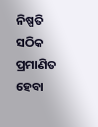ନିଷ୍ପତି ସଠିକ ପ୍ରମାଣିତ ହେବା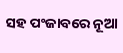ସହ ପଂଜାବରେ ନୂଆ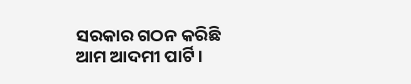ସରକାର ଗଠନ କରିଛି ଆମ ଆଦମୀ ପାର୍ଟି ।